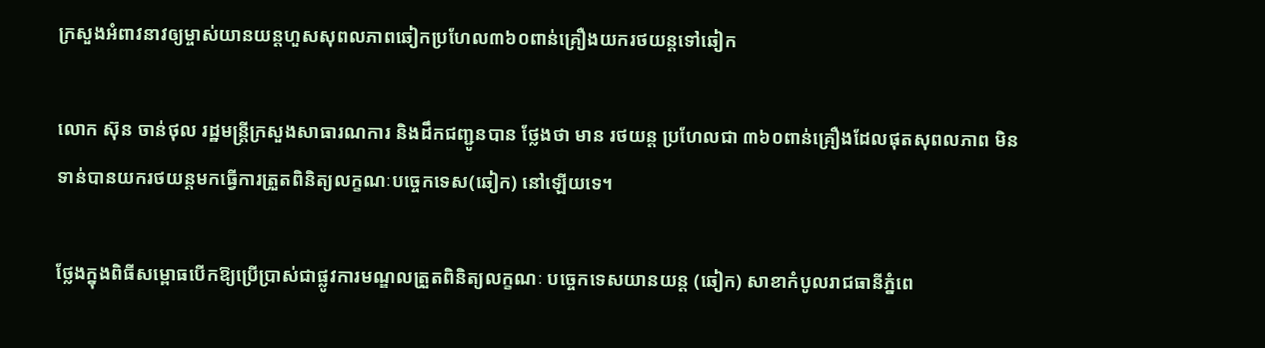ក្រសួងអំពាវនាវឲ្យម្ចាស់យានយន្តហួសសុពលភាពឆៀកប្រហែល៣៦០ពាន់គ្រឿងយករថយន្តទៅឆៀក

លោក ស៊ុន ចាន់ថុល រដ្ឋមន្ត្រីក្រសួងសាធារណការ និងដឹកជញ្ជូនបាន ថ្លែងថា មាន រថយន្ត ប្រហែលជា ៣៦០ពាន់គ្រឿងដែលផុតសុពលភាព មិនទាន់បានយករថយន្តមកធ្វើការត្រួតពិនិត្យលក្ខណៈបច្ចេកទេស(ឆៀក) នៅឡើយទេ។

ថ្លែងក្នុងពិធីសម្ពោធបើកឱ្យប្រើប្រាស់ជាផ្លូវការមណ្ឌលត្រួតពិនិត្យលក្ខណៈ បច្ចេកទេសយានយន្ត (ឆៀក) សាខាកំបូលរាជធានីភ្នំពេ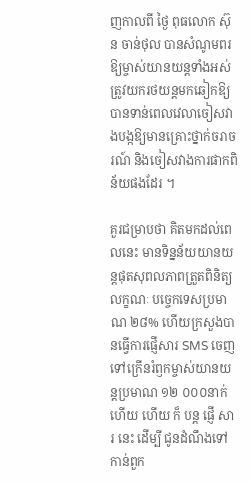ញកាលពី ថ្ងៃ ពុធលោក ស៊ុន ចាន់ថុល បានសំណូមពរឱ្យម្ចាស់យានយន្តទាំងអស់ត្រូវយករថយន្តមកឆៀកឱ្យបានទាន់ពេលវេលាចៀសវាងបង្កឱ្យមានគ្រោះថ្នាក់ចរាចរណ៍ និងចៀសវាងការផាកពិន័យផងដែរ ។

គួរជម្រាបថា គិតមកដល់ពេលនេះ មានទិន្នន័យយានយន្តផុតសុពលភាពត្រួតពិនិត្យលក្ខណៈ បច្ចេកទេសប្រមាណ ២៨% ហើយក្រសួងបានធ្វើការផ្ញើសារ SMS ចេញទៅក្រើនរំឭកម្ចាស់យានយន្តប្រមាណ ១២ ០០០នាក់ហើយ ហើយ ក៏ បន្ត ផ្ញើ សារ នេះ ដើម្បី ជូនដំណឹងទៅកាន់ពួក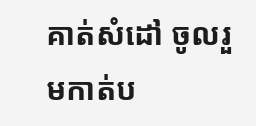គាត់សំដៅ ចូលរួមកាត់ប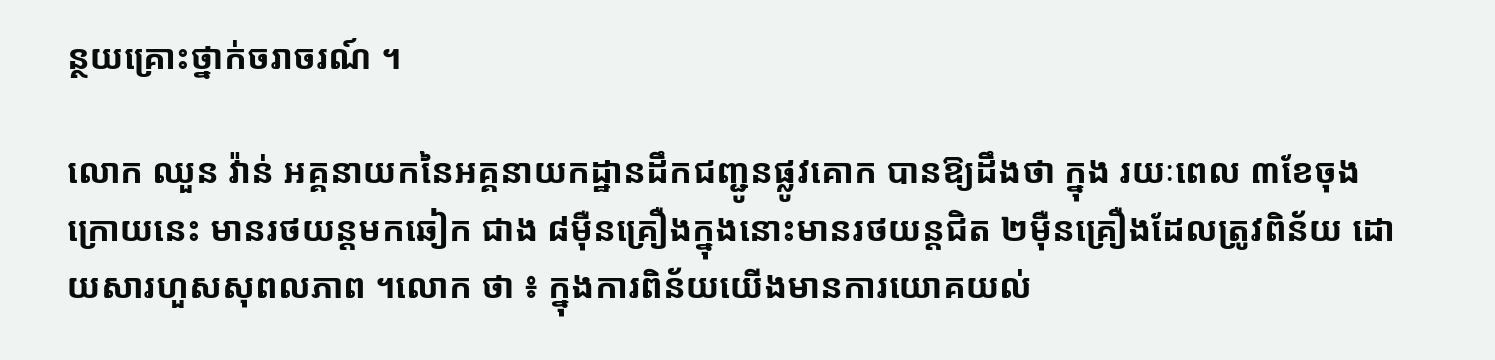ន្ថយគ្រោះថ្នាក់ចរាចរណ៍ ។

លោក ឈួន វ៉ាន់ អគ្គនាយកនៃអគ្គនាយកដ្ឋានដឹកជញ្ជូនផ្លូវគោក បានឱ្យដឹងថា ក្នុង រយៈពេល ៣ខែចុងក្រោយនេះ មានរថយន្តមកឆៀក ជាង ៨ម៉ឺនគ្រឿងក្នុងនោះមានរថយន្តជិត ២ម៉ឺនគ្រឿងដែលត្រូវពិន័យ ដោយសារហួសសុពលភាព ។លោក ថា ៖ ក្នុងការពិន័យយើងមានការយោគយល់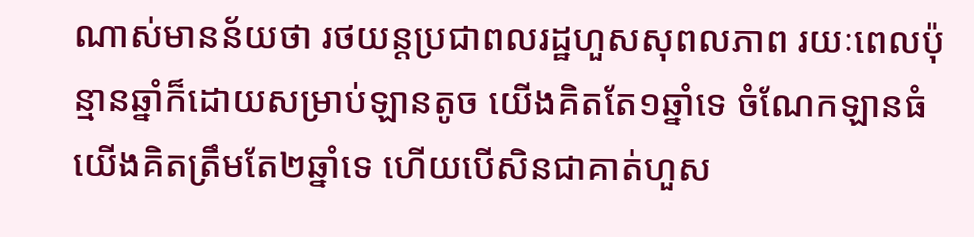ណាស់មានន័យថា រថយន្តប្រជាពលរដ្ឋហួសសុពលភាព រយៈពេលប៉ុន្មានឆ្នាំក៏ដោយសម្រាប់ឡានតូច យើងគិតតែ១ឆ្នាំទេ ចំណែកឡានធំយើងគិតត្រឹមតែ២ឆ្នាំទេ ហើយបើសិនជាគាត់ហួស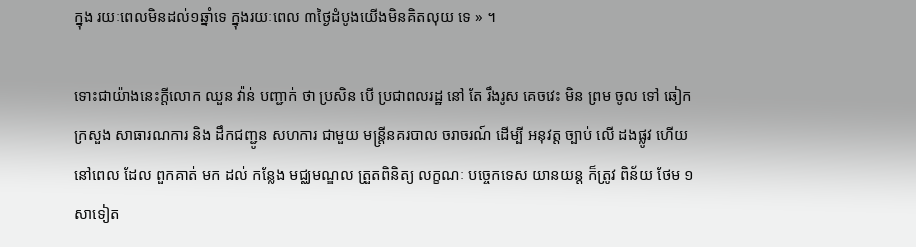ក្នុង រយៈពេលមិនដល់១ឆ្នាំទេ ក្នុងរយៈពេល ៣ថ្ងៃដំបូងយើងមិនគិតលុយ ទេ » ។

ទោះជាយ៉ាងនេះក្តីលោក ឈួន វ៉ាន់ បញ្ជាក់ ថា ប្រសិន បើ ប្រជាពលរដ្ឋ នៅ តែ រឹងរូស គេចវេះ មិន ព្រម ចូល ទៅ ឆៀក ក្រសួង សាធារណការ និង ដឹកជញ្ជូន សហការ ជាមួយ មន្ត្រីនគរបាល ចរាចរណ៍ ដើម្បី អនុវត្ត ច្បាប់ លើ ដងផ្លូវ ហើយ នៅពេល ដែល ពួកគាត់ មក ដល់ កន្លែង មជ្ឈមណ្ឌល ត្រួតពិនិត្យ លក្ខណៈ បច្ចេកទេស យានយន្ត ក៏ត្រូវ ពិន័យ ថែម ១ សាទៀត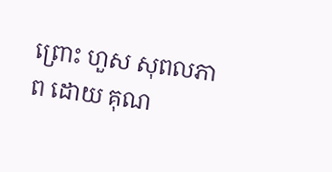ព្រោះ ហួស សុពលភាព ដោយ គុណ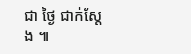ជា ថ្ងៃ ជាក់ស្តែង ៕